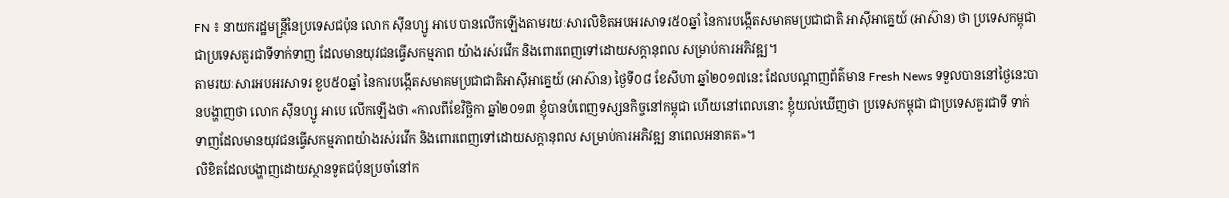FN ៖ នាយករដ្ឋមន្ដ្រីនៃប្រទេសជប៉ុន លោក ស៊ីនហ្សូ អាបេ បានលើកឡើងតាមរយៈសារលិខិតអបអរសាទរ៥០ឆ្នាំ នៃការបង្កើតសមាគមប្រជាជាតិ អាស៊ីអាគ្នេយ៍ (អាស៊ាន) ថា ប្រទេសកម្ពុជា ជាប្រទេសគួរជាទីទាក់ទាញ ដែលមានយុវជនធ្វើសកម្មភាព យ៉ាងរស់រវើក និងពោរពេញទៅដោយសក្ដានុពល សម្រាប់ការអភិវឌ្ឍ។
តាមរយៈសារអបអរសាទរ ខួប៥០ឆ្នាំ នៃការបង្កើតសមាគមប្រជាជាតិអាស៊ីអាគ្នេយ៍ (អាស៊ាន) ថ្ងៃទី០៨ ខែសីហា ឆ្នាំ២០១៧នេះ ដែលបណ្តាញព័ត៌មាន Fresh News ទទួលបាននៅថ្ងៃនេះបានបង្ហាញថា លោក ស៊ីនហ្សូ អាបេ លើកឡើងថា «កាលពីខែវិច្ឆិកា ឆ្នាំ២០១៣ ខ្ញុំបានបំពេញទស្សនកិច្ចនៅកម្ពុជា ហើយនៅពេលនោះ ខ្ញុំយល់ឃើញថា ប្រទេសកម្ពុជា ជាប្រទេសគួរជាទី ទាក់ទាញដែលមានយុវជនធ្វើសកម្មភាពយ៉ាងរស់រវើក និងពោរពេញទៅដោយសក្តានុពល សម្រាប់ការអភិវឌ្ឍ នាពេលអនាគត»។
លិខិតដែលបង្ហាញដោយស្ថានទូតជប៉ុនប្រចាំនៅក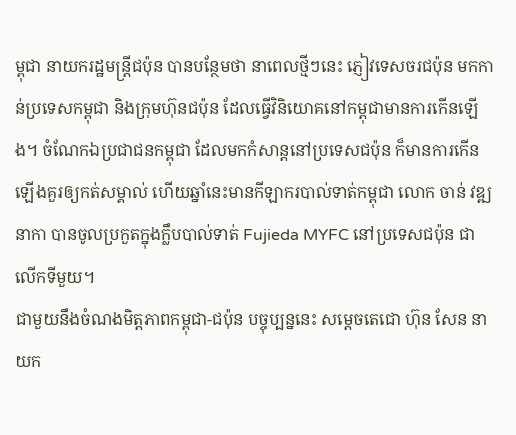ម្ពុជា នាយករដ្ឋមន្ដ្រីជប៉ុន បានបន្ថែមថា នាពេលថ្មីៗនេះ ភ្ញៀវទេសចរជប៉ុន មកកាន់ប្រទេសកម្ពុជា និងក្រុមហ៊ុនជប៉ុន ដែលធ្វើវិនិយោគនៅកម្ពុជាមានការកើនឡើង។ ចំណែកឯប្រជាជនកម្ពុជា ដែលមកកំសាន្តនៅប្រទេសជប៉ុន ក៏មានការកើនឡើងគួរឲ្យកត់សម្គាល់ ហើយឆ្នាំនេះមានកីឡាករបាល់ទាត់កម្ពុជា លោក ចាន់ វឌ្ឍនាកា បានចូលប្រកួតក្នុងក្លឹបបាល់ទាត់ Fujieda MYFC នៅប្រទេសជប៉ុន ជាលើកទីមួយ។
ជាមួយនឹងចំណងមិត្តភាពកម្ពុជា-ជប៉ុន បច្ចុប្បន្ននេះ សម្ដេចតេជោ ហ៊ុន សែន នាយក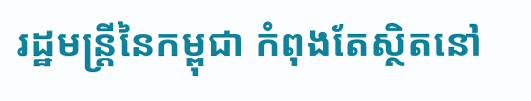រដ្ឋមន្ដ្រីនៃកម្ពុជា កំពុងតែស្ថិតនៅ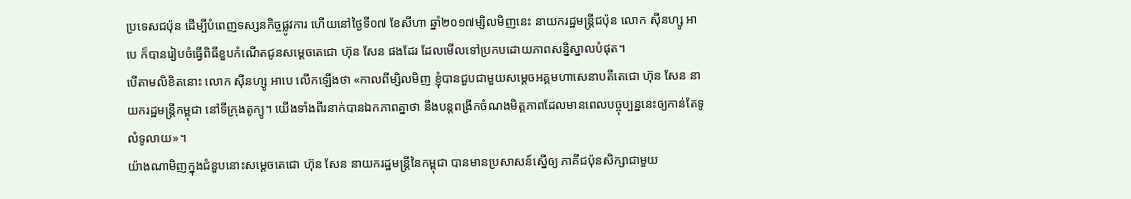ប្រទេសជប៉ុន ដើម្បីបំពេញទស្សនកិច្ចផ្លូវការ ហើយនៅថ្ងៃទី០៧ ខែសីហា ឆ្នាំ២០១៧ម្សិលមិញនេះ នាយករដ្ឋមន្ដ្រីជប៉ុន លោក ស៊ីនហ្សូ អាបេ ក៏បានរៀបចំធ្វើពិធីខួបកំណើតជូនសម្ដេចតេជោ ហ៊ុន សែន ផងដែរ ដែលមើលទៅប្រកបដោយភាពសន្និស្នាលបំផុត។
បើតាមលិខិតនោះ លោក ស៊ីនហ្សូ អាបេ លើកឡើងថា «កាលពីម្សិលមិញ ខ្ញុំបានជួបជាមួយសម្តេចអគ្គមហាសេនាបតីតេជោ ហ៊ុន សែន នាយករដ្ឋមន្រ្តីកម្ពុជា នៅទីក្រុងតូក្យូ។ យើងទាំងពីរនាក់បានឯកភាពគ្នាថា នឹងបន្តពង្រីកចំណងមិត្តភាពដែលមានពេលបច្ចុប្បន្ននេះឲ្យកាន់តែទូលំទូលាយ»។
យ៉ាងណាមិញក្នុងជំនួបនោះសម្តេចតេជោ ហ៊ុន សែន នាយករដ្ឋមន្រ្តីនៃកម្ពុជា បានមានប្រសាសន៍ស្នើឲ្យ ភាគីជប៉ុនសិក្សាជាមួយ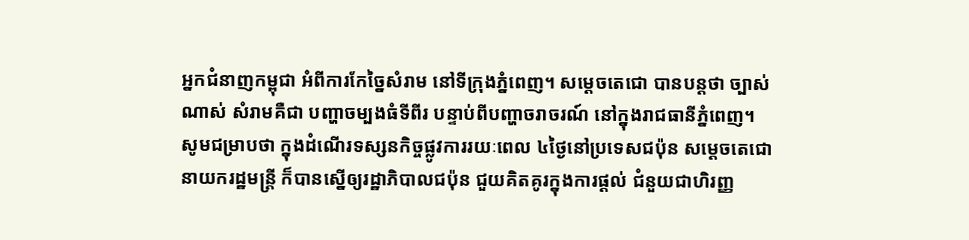អ្នកជំនាញកម្ពុជា អំពីការកែច្នៃសំរាម នៅទីក្រុងភ្នំពេញ។ សម្តេចតេជោ បានបន្តថា ច្បាស់ណាស់ សំរាមគឺជា បញ្ហាចម្បងធំទីពីរ បន្ទាប់ពីបញ្ហាចរាចរណ៍ នៅក្នុងរាជធានីភ្នំពេញ។
សូមជម្រាបថា ក្នុងដំណើរទស្សនកិច្ចផ្លូវការរយៈពេល ៤ថ្ងៃនៅប្រទេសជប៉ុន សម្តេចតេជោ នាយករដ្ឋមន្រ្តី ក៏បានស្នើឲ្យរដ្ឋាភិបាលជប៉ុន ជួយគិតគូរក្នុងការផ្ដល់ ជំនួយជាហិរញ្ញ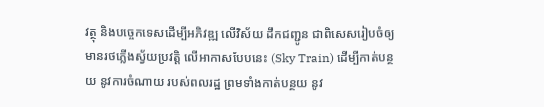វត្ថុ និងបច្ចេកទេសដើម្បីអភិវឌ្ឍ លើវិស័យ ដឹកជញ្ជូន ជាពិសេសរៀបចំឲ្យមានរថភ្លើងស្វ័យប្រវត្តិ លើអាកាសបែបនេះ (Sky Train) ដើម្បីកាត់បន្ថយ នូវការចំណាយ របស់ពលរដ្ឋ ព្រមទាំងកាត់បន្ថយ នូវ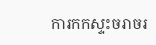ការកកស្ទះចរាចរ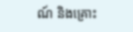ណ៍ និងគ្រោះ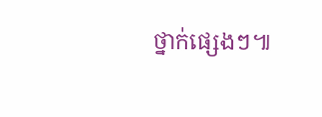ថ្នាក់ផ្សេងៗ៕